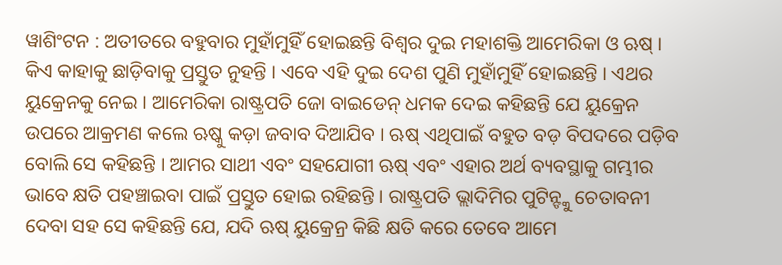ୱାଶିଂଟନ : ଅତୀତରେ ବହୁବାର ମୁହାଁମୁହିଁ ହୋଇଛନ୍ତି ବିଶ୍ୱର ଦୁଇ ମହାଶକ୍ତି ଆମେରିକା ଓ ଋଷ୍ । କିଏ କାହାକୁ ଛାଡ଼ିବାକୁ ପ୍ରସ୍ତୁତ ନୁହନ୍ତି । ଏବେ ଏହି ଦୁଇ ଦେଶ ପୁଣି ମୁହାଁମୁହିଁ ହୋଇଛନ୍ତି । ଏଥର ୟୁକ୍ରେନକୁ ନେଇ । ଆମେରିକା ରାଷ୍ଟ୍ରପତି ଜୋ ବାଇଡେନ୍ ଧମକ ଦେଇ କହିଛନ୍ତି ଯେ ୟୁକ୍ରେନ ଉପରେ ଆକ୍ରମଣ କଲେ ଋଷ୍କୁ କଡ଼ା ଜବାବ ଦିଆଯିବ । ଋଷ୍ ଏଥିପାଇଁ ବହୁତ ବଡ଼ ବିପଦରେ ପଡ଼ିବ ବୋଲି ସେ କହିଛନ୍ତି । ଆମର ସାଥୀ ଏବଂ ସହଯୋଗୀ ଋଷ୍ ଏବଂ ଏହାର ଅର୍ଥ ବ୍ୟବସ୍ଥାକୁ ଗମ୍ଭୀର ଭାବେ କ୍ଷତି ପହଞ୍ଚାଇବା ପାଇଁ ପ୍ରସ୍ତୁତ ହୋଇ ରହିଛନ୍ତି । ରାଷ୍ଟ୍ରପତି ଭ୍ଲାଦିମିର ପୁଟିନ୍ଙ୍କୁ ଚେତାବନୀ ଦେବା ସହ ସେ କହିଛନ୍ତି ଯେ, ଯଦି ଋଷ୍ ୟୁକ୍ରେନ୍ର କିଛି କ୍ଷତି କରେ ତେବେ ଆମେ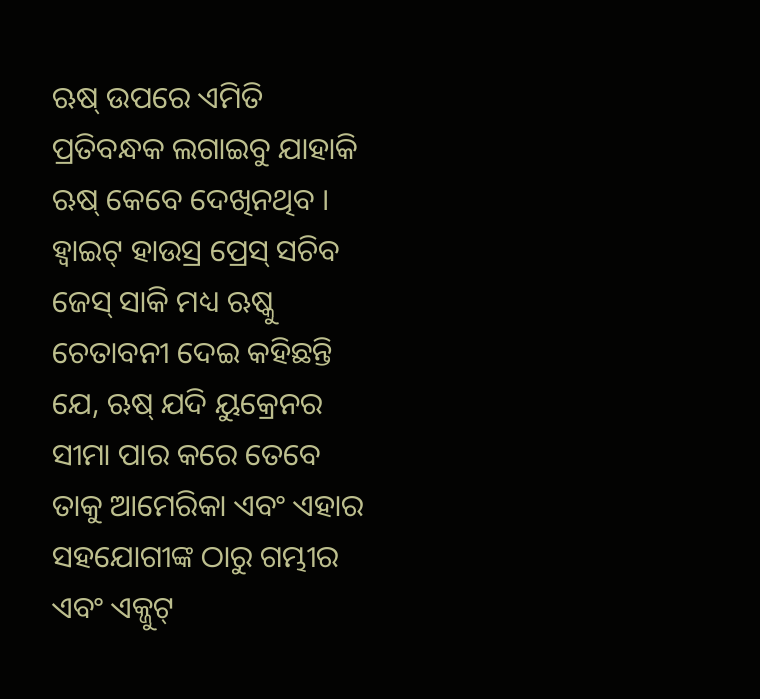ଋଷ୍ ଉପରେ ଏମିତି ପ୍ରତିବନ୍ଧକ ଲଗାଇବୁ ଯାହାକି ଋଷ୍ କେବେ ଦେଖିନଥିବ । ହ୍ୱାଇଟ୍ ହାଉସ୍ର ପ୍ରେସ୍ ସଚିବ ଜେସ୍ ସାକି ମଧ୍ୟ ଋଷ୍କୁ ଚେତାବନୀ ଦେଇ କହିଛନ୍ତି ଯେ, ଋଷ୍ ଯଦି ୟୁକ୍ରେନର ସୀମା ପାର କରେ ତେବେ ତାକୁ ଆମେରିକା ଏବଂ ଏହାର ସହଯୋଗୀଙ୍କ ଠାରୁ ଗମ୍ଭୀର ଏବଂ ଏକ୍ଜୁଟ୍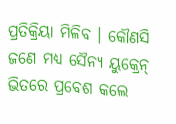ପ୍ରତିକ୍ରିୟା ମିଳିବ । କୌଣସି ଜଣେ ମଧ୍ୟ ସୈନ୍ୟ ୟୁକ୍ରେନ୍ ଭିତରେ ପ୍ରବେଶ କଲେ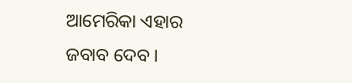ଆମେରିକା ଏହାର ଜବାବ ଦେବ ।